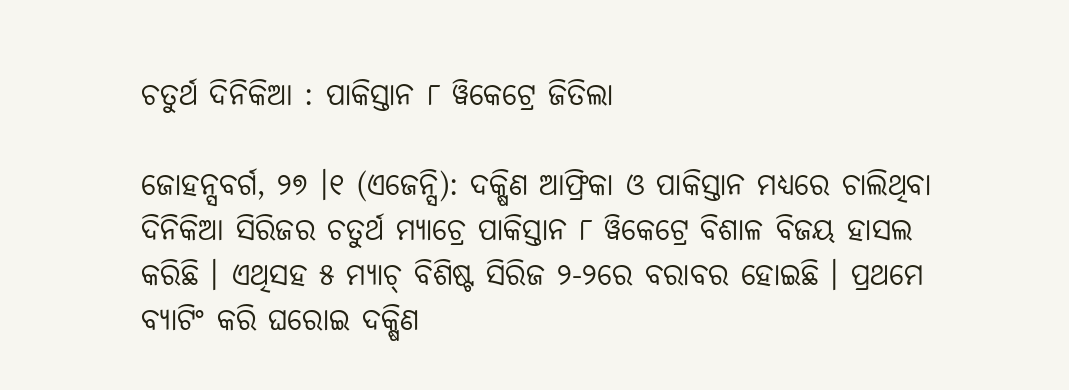ଚତୁର୍ଥ ଦିନିକିଆ : ପାକିସ୍ତାନ ୮ ୱିକେଟ୍ରେ ଜିତିଲା

ଜୋହନ୍ସବର୍ଗ, ୨୭ ।୧ (ଏଜେନ୍ସି): ଦକ୍ଷିଣ ଆଫ୍ରିକା ଓ ପାକିସ୍ତାନ ମଧ୍ୟରେ ଚାଲିଥିବା ଦିନିକିଆ ସିରିଜର ଚତୁର୍ଥ ମ୍ୟାଚ୍ରେ ପାକିସ୍ତାନ ୮ ୱିକେଟ୍ରେ ବିଶାଳ ବିଜୟ ହାସଲ କରିଛି । ଏଥିସହ ୫ ମ୍ୟାଚ୍ ବିଶିଷ୍ଟ ସିରିଜ ୨-୨ରେ ବରାବର ହୋଇଛି । ପ୍ରଥମେ ବ୍ୟାଟିଂ କରି ଘରୋଇ ଦକ୍ଷିଣ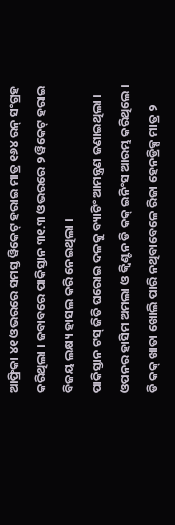ଆଫ୍ରିକା ୪୧ ଓଭରରେ ସମସ୍ତ ୱିକେଟ୍ ହରାଇ ମାତ୍ର ୧୬୪ ରନ୍ ସଂଗ୍ରହ କରିଥିଲା । ଜବାବରେ ପାକିସ୍ତାନ ୩୧.୩ ଓଭରରେ ୨ ୱିକେଟ୍ ହରାଇ ବିଜୟ ଲକ୍ଷ୍ୟ ହାସଲ କରି ନେଇଥିଲା ।
ପାକିସ୍ତାନ ଟସ୍ ଜିତି ଘରୋଇ ଦଳକୁ ବ୍ୟାଟିଂ ଆମନ୍ତ୍ରଣ ଜଣାଇଥିଲା । ଓପନର ହାସିମ ଅମଲା ଓ କ୍ୱିଣ୍ଟନ ଡି କକ୍ ଇନିଂସ ଆରମ୍ଭ କରିଥିଲେ । ଡି କକ୍ ଖାତା ଖୋଲି ପାରି ନଥିବାବେଳେ ରିଜା ହେନଡ୍ରିକ୍ସ ମାତ୍ର ୨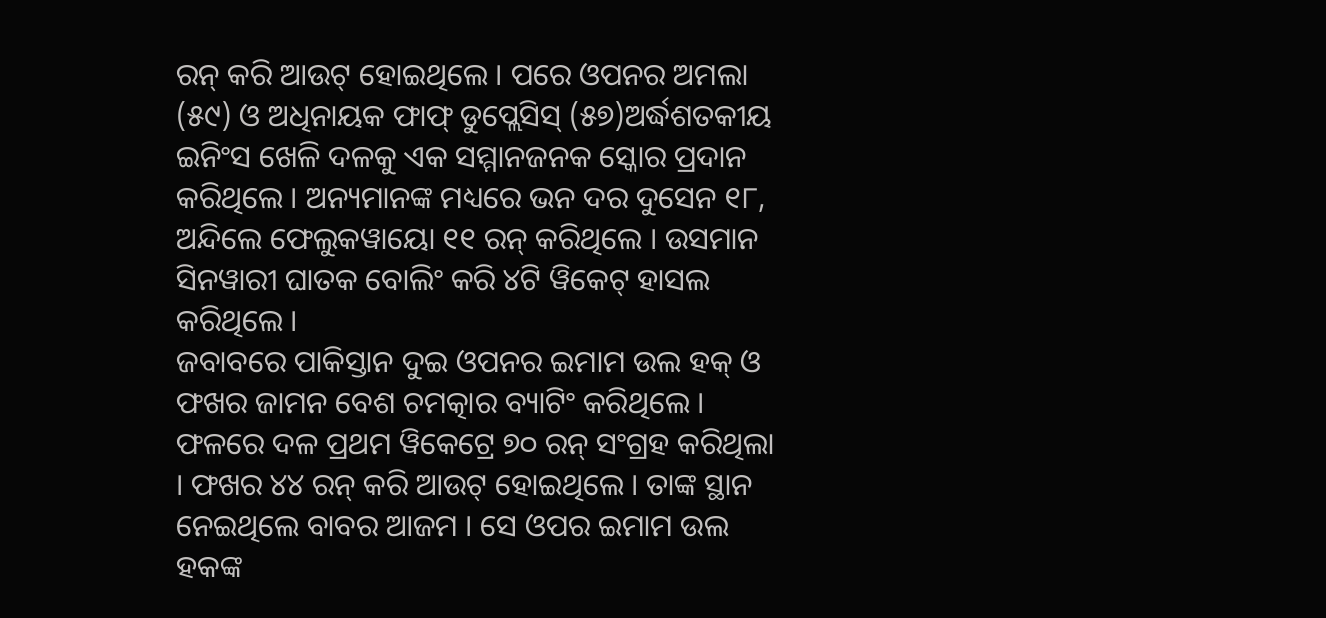ରନ୍ କରି ଆଉଟ୍ ହୋଇଥିଲେ । ପରେ ଓପନର ଅମଲା (୫୯) ଓ ଅଧିନାୟକ ଫାଫ୍ ଡୁପ୍ଲେସିସ୍ (୫୭)ଅର୍ଦ୍ଧଶତକୀୟ ଇନିଂସ ଖେଳି ଦଳକୁ ଏକ ସମ୍ମାନଜନକ ସ୍କୋର ପ୍ରଦାନ କରିଥିଲେ । ଅନ୍ୟମାନଙ୍କ ମଧ୍ୟରେ ଭନ ଦର ଦୁସେନ ୧୮, ଅନ୍ଦିଲେ ଫେଲୁକୱାୟୋ ୧୧ ରନ୍ କରିଥିଲେ । ଉସମାନ ସିନୱାରୀ ଘାତକ ବୋଲିଂ କରି ୪ଟି ୱିକେଟ୍ ହାସଲ କରିଥିଲେ ।
ଜବାବରେ ପାକିସ୍ତାନ ଦୁଇ ଓପନର ଇମାମ ଉଲ ହକ୍ ଓ ଫଖର ଜାମନ ବେଶ ଚମତ୍କାର ବ୍ୟାଟିଂ କରିଥିଲେ । ଫଳରେ ଦଳ ପ୍ରଥମ ୱିକେଟ୍ରେ ୭୦ ରନ୍ ସଂଗ୍ରହ କରିଥିଲା । ଫଖର ୪୪ ରନ୍ କରି ଆଉଟ୍ ହୋଇଥିଲେ । ତାଙ୍କ ସ୍ଥାନ ନେଇଥିଲେ ବାବର ଆଜମ । ସେ ଓପର ଇମାମ ଉଲ ହକଙ୍କ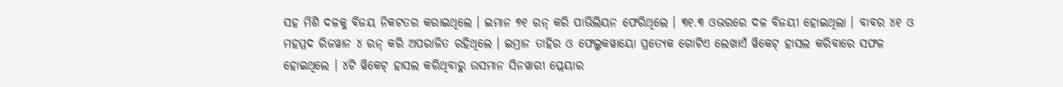ସହ ମିଶି ଦଳକୁ ବିଜୟ ନିକଟତର କରାଇଥିଲେ । ଇମାନ ୭୧ ରନ୍ କରି ପାଭିଲିୟନ ଫେରିଥିଲେ । ୩୧.୩ ଓଭରରେ ଦଳ ବିଜୟୀ ହୋଇଥିଲା । ବାବର ୪୧ ଓ ମହମ୍ମଦ ରିଜୱାନ ୪ ରନ୍ କରି ଅପରାଜିତ ରହିଥିଲେ । ଇମ୍ରାନ ତାହିର ଓ ଫେଲୁକୱାୟୋ ପ୍ରତ୍ୟେକ ଗୋଟିଏ ଲେଖାଏଁ ୱିକେଟ୍ ହାସଲ କରିବାରେ ସଫଳ ହୋଇଥିଲେ । ୪ଟି ୱିକେଟ୍ ହାସଲ କରିଥିବାରୁ ଉସମାନ ସିନୱାରୀ ପ୍ଲେୟାର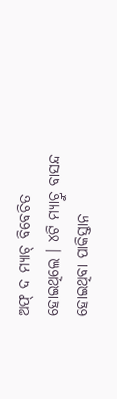ଅଫ୍ ଦ ମ୍ୟାଚ୍ ବିବେଚିତ ହୋଇଥିଲେ । ୪ଟି ମ୍ୟାଚ୍ରୁ ବାସନ୍ଦ ହୋଇଥିବା ପାକିସ୍ତାନ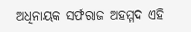ଅଧିନାୟକ ସର୍ଫରାଜ ଅହମ୍ମଦ ଏହି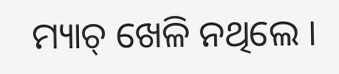ମ୍ୟାଚ୍ ଖେଳି ନଥିଲେ ।